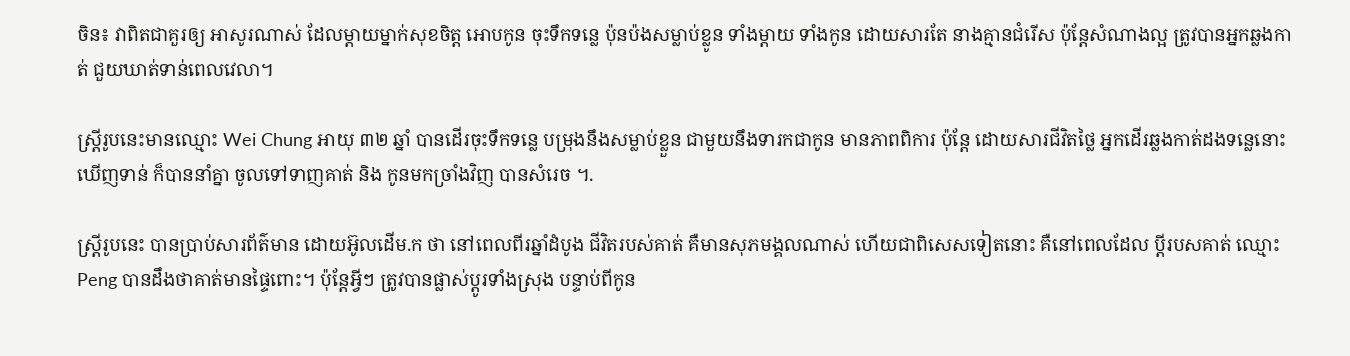ចិន៖ វាពិតជាគួរឲ្យ អាសូរណាស់ ដែលម្តាយម្នាក់សុខចិត្ត អោបកូន ចុះទឹកទន្លេ ប៉ុនប៉ងសម្លាប់ខ្លូន ទាំងម្តាយ ទាំងកូន ដោយសារតែ នាងគ្មានជំរើស ប៉ុន្តែសំណាងល្អ ត្រូវបានអ្នកឆ្លងកាត់ ជួយឃាត់ទាន់ពេលវេលា។

ស្រ្តីរូបនេះមានឈ្មោះ Wei Chung អាយុ ៣២ ឆ្នាំ បានដើរចុះទឹកទន្លេ បម្រុងនឹងសម្លាប់ខ្លួន ជាមួយនឹងទារកជាកូន មានភាពពិការ ប៉ុន្តែ ដោយសារជីវិតថ្លៃ អ្នកដើរឆ្លងកាត់ដងទន្លេនោះឃើញទាន់ ក៏បាននាំគ្នា ចូលទៅទាញគាត់ និង កូនមកច្រាំងវិញ បានសំរេច ។.

ស្រ្តីរូបនេះ បានប្រាប់សារព័ត៌មាន ដោយអ៊ូលដើម.ក ថា នៅពេលពីរឆ្នាំដំបូង ជីវិតរបស់គាត់ គឺមានសុភមង្គលណាស់ ហើយជាពិសេសទៀតនោះ គឺនៅពេលដែល ប្តីរបសគាត់ ឈ្មោះ Peng បានដឹងថាគាត់មានផ្ទៃពោះ។ ប៉ុន្តែអ្វីៗ ត្រូវបានផ្លាស់ប្តូរទាំងស្រុង បន្ទាប់ពីកូន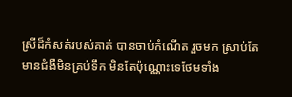ស្រីដ៏កំសត់របស់គាត់ បានចាប់កំណើត រួចមក ស្រាប់តែមានជំងឺមិនគ្រប់ទឹក មិនតែប៉ុណ្ណោះទេថែមទាំង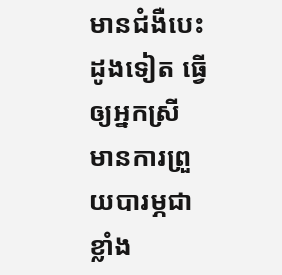មានជំងឺបេះដូងទៀត ធ្វើឲ្យអ្នកស្រី មានការព្រួយបារម្ភជាខ្លាំង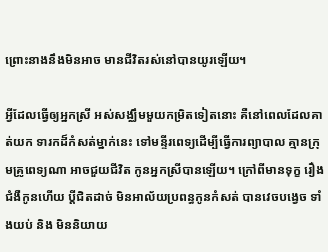ព្រោះនាងនឹងមិនអាច មានជីវិតរស់នៅបានយូរឡើយ។

អ្វីដែលធ្វើឲ្យអ្នកស្រី អស់សង្ឈឹមមួយកម្រិតទៀតនោះ គឺនៅពេលដែលគាត់យក ទារកដ៏កំសត់ម្នាក់នេះ ទៅមន្ទីរពេទ្យដើម្បីធ្វើការព្យាបាល គ្មានក្រុមគ្រូពេទ្យណា អាចជួយជីវិត កូនអ្នកស្រីបានឡើយ។ ក្រៅពីមានទុក្ខ រឿងជំងឺកូនហើយ ប្តីជិតដាច់ មិនអាល័យប្រពន្ធកូនកំសត់ បានវេចបង្វេច ទាំងយប់ និង មិននិយាយ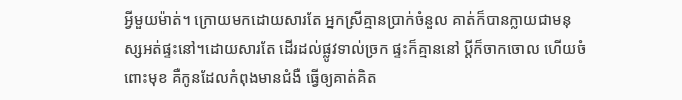អ្វីមួយម៉ាត់។ ក្រោយមកដោយសារតែ អ្នកស្រីគ្មានប្រាក់ចំនួល គាត់ក៏បានក្លាយជាមនុស្សអត់ផ្ទះនៅ។ដោយសារតែ ដើរដល់ផ្លូវទាល់ច្រក ផ្ទះក៏គ្មាននៅ ប្តីក៏ចាកចោល ហើយចំពោះមុខ គឺកូនដែលកំពុងមានជំងឺ ធ្វើឲ្យគាត់គិត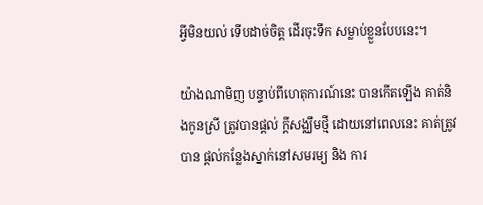អ្វីមិនយល់ ទើបដាច់ចិត្ត ដើរចុះទឹក សម្លាប់ខ្លួនបែបនេះ។

យ៉ាងណាមិញ បន្ទាប់ពីហេតុការណ៍នេះ បានកើតឡើង គាត់និងកូនស្រី ត្រូវបានផ្តល់ ក្តីសង្ឈឹមថ្មី ដោយនៅពេលនេះ គាត់ត្រូវបាន ផ្តល់កន្លែងស្នាក់នៅសមរម្យ និង ការ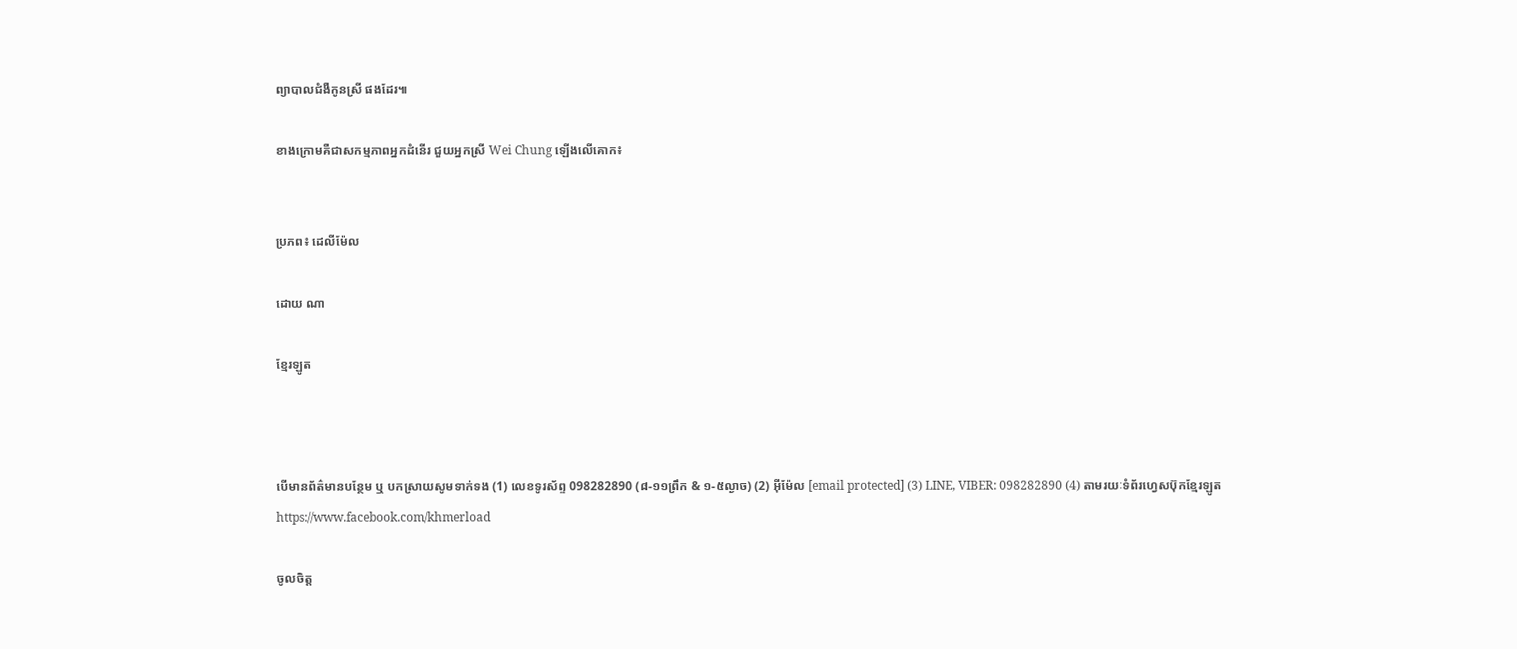ព្យាបាលជំងឺកូនស្រី ផងដែរ៕

ខាងក្រោមគឺជាសកម្មភាពអ្នកដំនើរ ជួយអ្នកស្រី Wei Chung ឡើងលើគោក៖


ប្រភព៖ ដេលីម៉ែល

ដោយ ណា

ខ្មែរឡូត



បើមានព័ត៌មានបន្ថែម ឬ បកស្រាយសូមទាក់ទង (1) លេខទូរស័ព្ទ 098282890 (៨-១១ព្រឹក & ១-៥ល្ងាច) (2) អ៊ីម៉ែល [email protected] (3) LINE, VIBER: 098282890 (4) តាមរយៈទំព័រហ្វេសប៊ុកខ្មែរឡូត https://www.facebook.com/khmerload

ចូលចិត្ត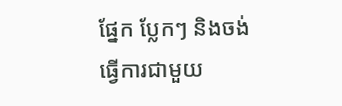ផ្នែក ប្លែកៗ និងចង់ធ្វើការជាមួយ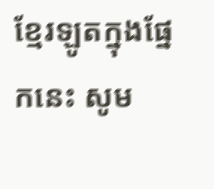ខ្មែរឡូតក្នុងផ្នែកនេះ សូម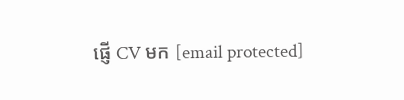ផ្ញើ CV មក [email protected]